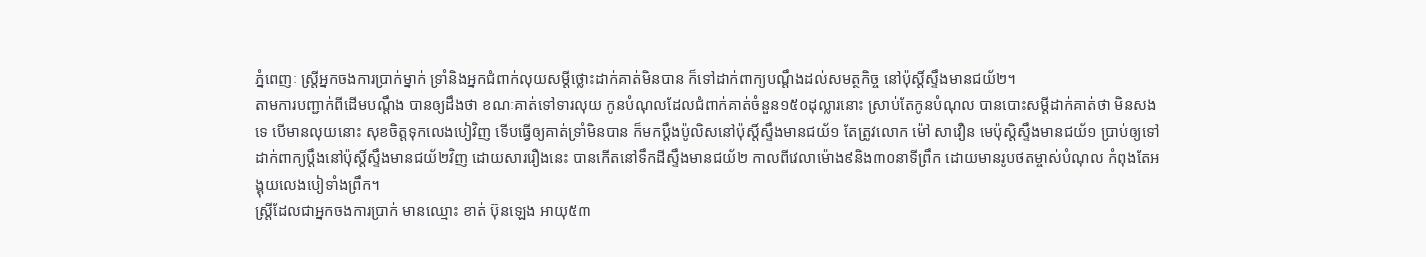ភ្នំពេញៈ ស្ត្រីអ្នកចងការប្រាក់ម្នាក់ ទ្រាំនិងអ្នកជំពាក់លុយសម្ដីថ្លោះដាក់គាត់មិនបាន ក៏ទៅដាក់ពាក្យបណ្ដឹងដល់សមត្ថកិច្ច នៅប៉ុស្តិ៍ស្ទឹងមានជយ័២។
តាមការបញ្ជាក់ពីដើមបណ្ដឹង បានឲ្យដឹងថា ខណៈគាត់ទៅទារលុយ កូនបំណុលដែលជំពាក់គាត់ចំនួន១៥០ដុល្លារនោះ ស្រាប់តែកូនបំណុល បានបោះសម្ដីដាក់គាត់ថា មិនសងទេ បើមានលុយនោះ សុខចិត្តទុកលេងបៀវិញ ទើបធ្វើឲ្យគាត់ទ្រាំមិនបាន ក៏មកប្តឹងប៉ូលិសនៅប៉ុស្តិ៍ស្ទឹងមានជយ័១ តែត្រូវលោក ម៉ៅ សាវឿន មេប៉ុស្តិស្ទឹងមានជយ័១ ប្រាប់ឲ្យទៅដាក់ពាក្យប្តឹងនៅប៉ុស្តិ៍ស្ទឹងមានជយ័២វិញ ដោយសាររឿងនេះ បានកើតនៅទឹកដីស្ទឹងមានជយ័២ កាលពីវេលាម៉ោង៩និង៣០នាទីព្រឹក ដោយមានរូបថតម្ចាស់បំណុល កំពុងតែអង្គុយលេងបៀទាំងព្រឹក។
ស្ត្រីដែលជាអ្នកចងការប្រាក់ មានឈ្មោះ ខាត់ ប៊ុនឡេង អាយុ៥៣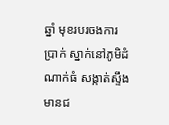ឆ្នាំ មុខរបរចងការប្រាក់ ស្នាក់នៅភូមិដំណាក់ធំ សង្កាត់ស្ទឹងមានជ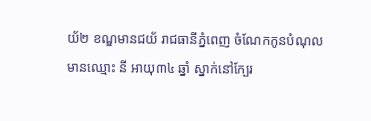យ័២ ខណ្ឌមានជយ័ រាជធានីភ្នំពេញ ចំណែកកូនបំណុល មានឈ្មោះ នី អាយុ៣៤ ឆ្នាំ ស្នាក់នៅក្បែរ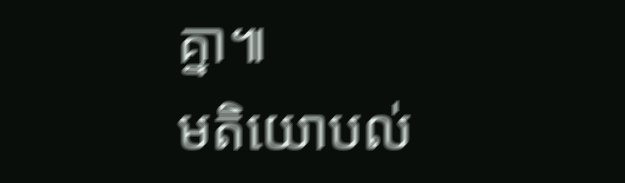គ្នា៕
មតិយោបល់